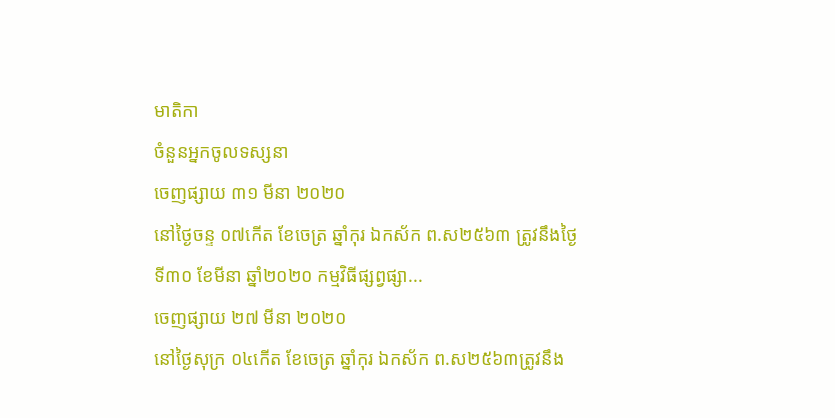មាតិកា
ចំនួនអ្នកចូលទស្សនា
ចេញផ្សាយ ៣១ មីនា ២០២០
នៅថ្ងៃចន្ទ ០៧កើត ខែចេត្រ ឆ្នាំកុរ ឯកស័ក ព.ស២៥៦៣ ត្រូវនឹងថ្ងៃទី៣០ ខែមីនា ឆ្នាំ២០២០ កម្មវិធីផ្សព្វផ្សា...
ចេញផ្សាយ ២៧ មីនា ២០២០
នៅថ្ងៃសុក្រ ០៤កើត ខែចេត្រ ឆ្នាំកុរ ឯកស័ក ព.ស២៥៦៣ត្រូវនឹង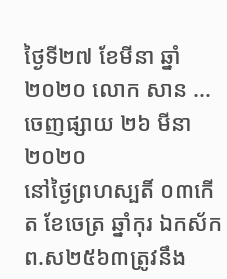ថ្ងៃទី២៧ ខែមីនា ឆ្នាំ២០២០ លោក សាន ...
ចេញផ្សាយ ២៦ មីនា ២០២០
នៅថ្ងៃព្រហស្បតិ៍ ០៣កើត ខែចេត្រ ឆ្នាំកុរ ឯកស័ក ព.ស២៥៦៣ត្រូវនឹង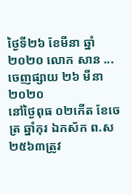ថ្ងៃទី២៦ ខែមីនា ឆ្នាំ២០២០ លោក សាន ...
ចេញផ្សាយ ២៦ មីនា ២០២០
នៅថ្ងៃពុធ ០២កើត ខែចេត្រ ឆ្នាំកុរ ឯកស័ក ព.ស២៥៦៣ត្រូវ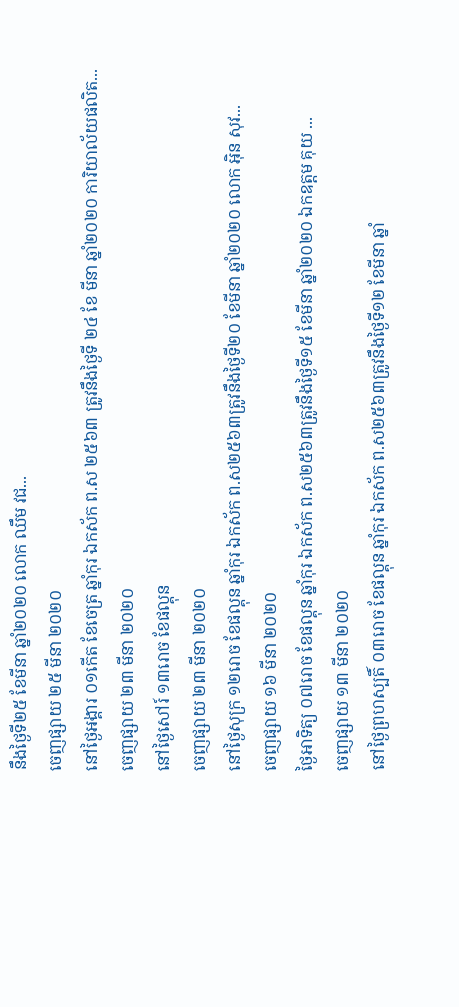នឹងថ្ងៃទី២៥ ខែមីនា ឆ្នាំ២០២០ លោក ឈឹម វជ...
ចេញផ្សាយ ២៥ មីនា ២០២០
នៅថ្ងៃអង្គារ ០១កើត ខែចេត្រ ឆ្នាំកុរ ឯកស័ក ព.ស ២៥៦៣ ត្រូវនឹងថ្ងៃទី ២៤ ខែ មីនា ឆ្នាំ២០២០ ការិយាល័យផលិត...
ចេញផ្សាយ ២៣ មីនា ២០២០
នៅថ្ងៃសៅរ៍ ១៣រោច ខែផល្គុន
ចេញផ្សាយ ២៣ មីនា ២០២០
នៅថ្ងៃសុក្រ ១២រោច ខែផល្គុន ឆ្នាំកុរ ឯកស័ក ព.ស២៥៦៣ត្រូវនឹងថ្ងៃទី២០ ខែមីនា ឆ្នាំ២០២០ លោក អុិន សុវ...
ចេញផ្សាយ ១៦ មីនា ២០២០
ថ្ងៃអាទិត្យ ០៧រោច ខែផល្គុន ឆ្នាំកុរ ឯកស័ក ព.ស២៥៦៣ត្រូវនឹងថ្ងៃទី១៥ ខែមីនា ឆ្នាំ២០២០ ឯកឧត្តម គុយ ...
ចេញផ្សាយ ១៣ មីនា ២០២០
នៅថ្ងៃព្រហស្បតិ៍ ០៣រោច ខែផល្គុន ឆ្នាំកុរ ឯកស័ក ព.ស២៥៦៣ត្រូវនឹងថ្ងៃទី១២ ខែមីនា ឆ្នាំ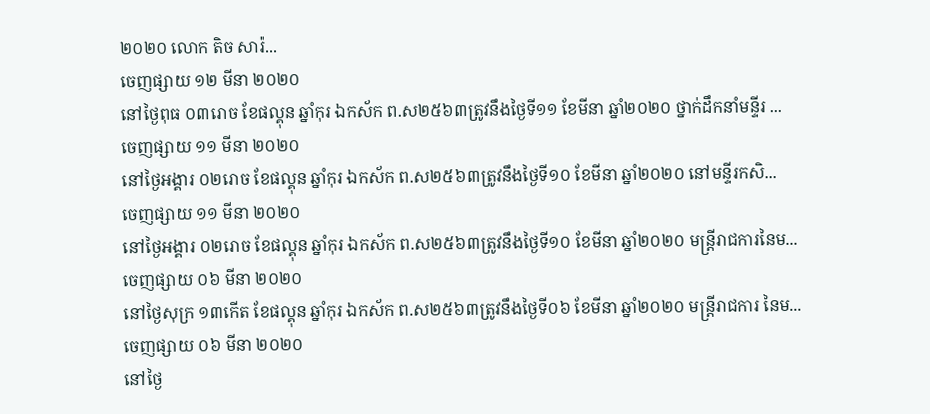២០២០ លោក តិច សារ៉...
ចេញផ្សាយ ១២ មីនា ២០២០
នៅថ្ងៃពុធ ០៣រោច ខែផល្គុន ឆ្នាំកុរ ឯកស័ក ព.ស២៥៦៣ត្រូវនឹងថ្ងៃទី១១ ខែមីនា ឆ្នាំ២០២០ ថ្នាក់ដឹកនាំមន្ទីរ ...
ចេញផ្សាយ ១១ មីនា ២០២០
នៅថ្ងៃអង្គារ ០២រោច ខែផល្គុន ឆ្នាំកុរ ឯកស័ក ព.ស២៥៦៣ត្រូវនឹងថ្ងៃទី១០ ខែមីនា ឆ្នាំ២០២០ នៅមន្ទីរកសិ...
ចេញផ្សាយ ១១ មីនា ២០២០
នៅថ្ងៃអង្គារ ០២រោច ខែផល្គុន ឆ្នាំកុរ ឯកស័ក ព.ស២៥៦៣ត្រូវនឹងថ្ងៃទី១០ ខែមីនា ឆ្នាំ២០២០ មន្រ្តីរាជការនៃម...
ចេញផ្សាយ ០៦ មីនា ២០២០
នៅថ្ងៃសុក្រ ១៣កើត ខែផល្គុន ឆ្នាំកុរ ឯកស័ក ព.ស២៥៦៣ត្រូវនឹងថ្ងៃទី០៦ ខែមីនា ឆ្នាំ២០២០ មន្ត្រីរាជការ នៃម...
ចេញផ្សាយ ០៦ មីនា ២០២០
នៅថ្ងៃ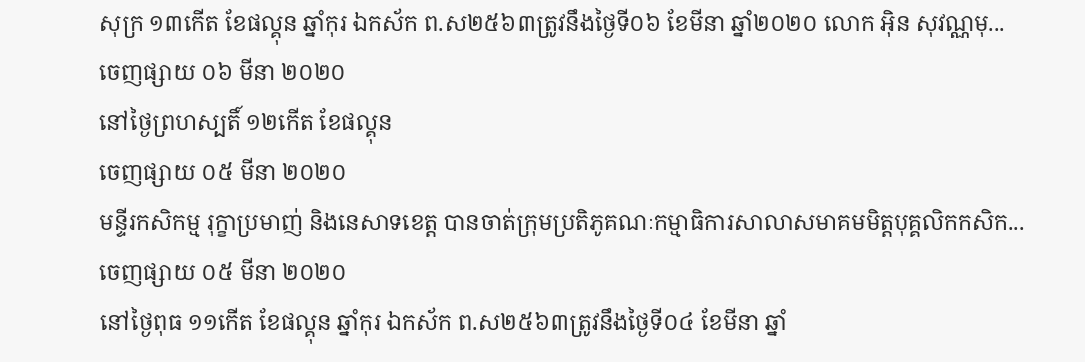សុក្រ ១៣កើត ខែផល្គុន ឆ្នាំកុរ ឯកស័ក ព.ស២៥៦៣ត្រូវនឹងថ្ងៃទី០៦ ខែមីនា ឆ្នាំ២០២០ លោក អុិន សុវណ្ណមុ...
ចេញផ្សាយ ០៦ មីនា ២០២០
នៅថ្ងៃព្រហស្បតិ៍ ១២កើត ខែផល្គុន
ចេញផ្សាយ ០៥ មីនា ២០២០
មន្ទីរកសិកម្ម រុក្ខាប្រមាញ់ និងនេសាទខេត្ត បានចាត់ក្រុមប្រតិភូគណៈកម្មាធិការសាលាសមាគមមិត្តបុគ្គលិកកសិក...
ចេញផ្សាយ ០៥ មីនា ២០២០
នៅថ្ងៃពុធ ១១កើត ខែផល្គុន ឆ្នាំកុរ ឯកស័ក ព.ស២៥៦៣ត្រូវនឹងថ្ងៃទី០៤ ខែមីនា ឆ្នាំ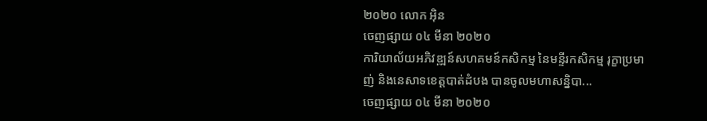២០២០ លោក អុិន
ចេញផ្សាយ ០៤ មីនា ២០២០
ការិយាល័យអភិវឌ្ឍន៍សហគមន៍កសិកម្ម នៃមន្ទីរកសិកម្ម រុក្ខាប្រមាញ់ និងនេសាទខេត្តបាត់ដំបង បានចូលមហាសន្និបា...
ចេញផ្សាយ ០៤ មីនា ២០២០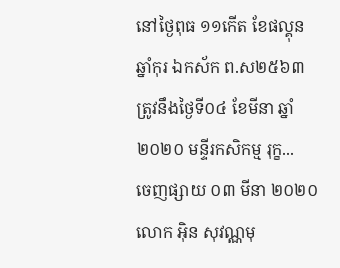នៅថ្ងៃពុធ ១១កើត ខែផល្គុន ឆ្នាំកុរ ឯកស័ក ព.ស២៥៦៣ត្រូវនឹងថ្ងៃទី០៤ ខែមីនា ឆ្នាំ២០២០ មន្ទីរកសិកម្ម រុក្ខ...
ចេញផ្សាយ ០៣ មីនា ២០២០
លោក អុិន សុវណ្ណមុ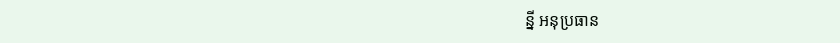ន្នី អនុប្រធាន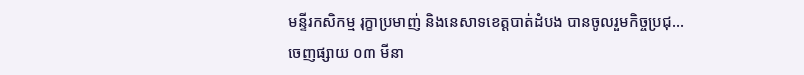មន្ទីរកសិកម្ម រុក្ខាប្រមាញ់ និងនេសាទខេត្តបាត់ដំបង បានចូលរួមកិច្ចប្រជុ...
ចេញផ្សាយ ០៣ មីនា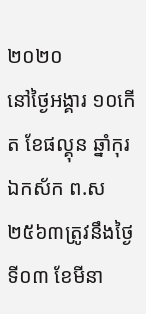២០២០
នៅថ្ងៃអង្គារ ១០កើត ខែផល្គុន ឆ្នាំកុរ ឯកស័ក ព.ស២៥៦៣ត្រូវនឹងថ្ងៃទី០៣ ខែមីនា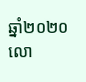ឆ្នាំ២០២០ លោ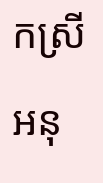កស្រីអនុ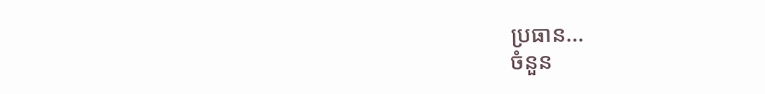ប្រធាន...
ចំនួន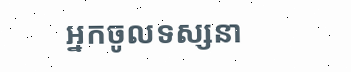អ្នកចូលទស្សនា